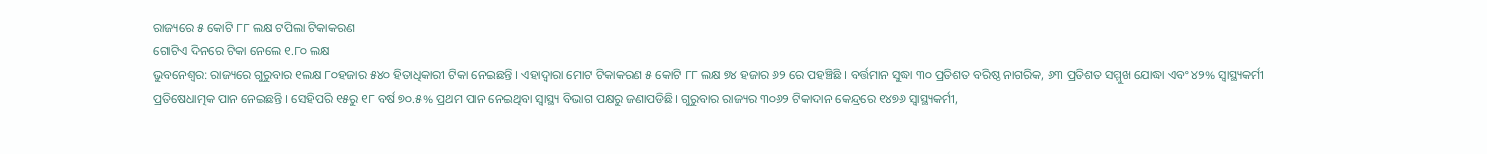ରାଜ୍ୟରେ ୫ କୋଟି ୮୮ ଲକ୍ଷ ଟପିଲା ଟିକାକରଣ
ଗୋଟିଏ ଦିନରେ ଟିକା ନେଲେ ୧.୮୦ ଲକ୍ଷ
ଭୁବନେଶ୍ବର: ରାଜ୍ୟରେ ଗୁରୁବାର ୧ଲକ୍ଷ ୮୦ହଜାର ୫୪୦ ହିତାଧିକାରୀ ଟିକା ନେଇଛନ୍ତି । ଏହାଦ୍ବାରା ମୋଟ ଟିକାକରଣ ୫ କୋଟି ୮୮ ଲକ୍ଷ ୭୪ ହଜାର ୬୨ ରେ ପହଞ୍ଚିଛି । ବର୍ତ୍ତମାନ ସୁଦ୍ଧା ୩୦ ପ୍ରତିଶତ ବରିଷ୍ଠ ନାଗରିକ, ୬୩ ପ୍ରତିଶତ ସମ୍ମୁଖ ଯୋଦ୍ଧା ଏବଂ ୪୨% ସ୍ବାସ୍ଥ୍ୟକର୍ମୀ ପ୍ରତିଷେଧାତ୍ମକ ପାନ ନେଇଛନ୍ତି । ସେହିପରି ୧୫ରୁ ୧୮ ବର୍ଷ ୭୦.୫% ପ୍ରଥମ ପାନ ନେଇଥିବା ସ୍ବାସ୍ଥ୍ୟ ବିଭାଗ ପକ୍ଷରୁ ଜଣାପଡିଛି। ଗୁରୁବାର ରାଜ୍ୟର ୩୦୬୨ ଟିକାଦାନ କେନ୍ଦ୍ରରେ ୧୪୭୬ ସ୍ବାସ୍ଥ୍ୟକର୍ମୀ,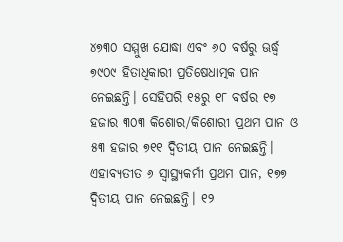୪୭୩୦ ସମ୍ମୁଖ ଯୋଦ୍ଧା ଏବଂ ୬୦ ବର୍ଷରୁ ଊର୍ଦ୍ଧ୍ବ ୭୯୦୯ ହିତାଧିକାରୀ ପ୍ରତିଷେଧାତ୍ମକ ପାନ ନେଇଛନ୍ତି। ସେହିପରି ୧୫ରୁ ୧୮ ବର୍ଷର ୧୭ ହଜାର ୩୦୩ କିଶୋର/କିଶୋରୀ ପ୍ରଥମ ପାନ ଓ ୫୩ ହଜାର ୭୧୧ ଦ୍ବିତୀୟ ପାନ ନେଇଛନ୍ତି। ଏହାବ୍ୟତୀତ ୬ ସ୍ବାସ୍ଥ୍ୟକର୍ମୀ ପ୍ରଥମ ପାନ, ୧୭୭ ଦ୍ବିତୀୟ ପାନ ନେଇଛନ୍ତି। ୧୨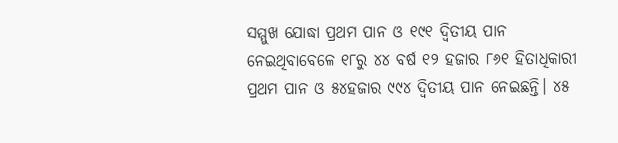ସମ୍ମୁଖ ଯୋଦ୍ଧା ପ୍ରଥମ ପାନ ଓ ୧୯୧ ଦ୍ବିତୀୟ ପାନ ନେଇଥିବାବେଳେ ୧୮ରୁ ୪୪ ବର୍ଷ ୧୨ ହଜାର ୮୬୧ ହିତାଧିକାରୀ ପ୍ରଥମ ପାନ ଓ ୫୪ହଜାର ୯୯୪ ଦ୍ବିତୀୟ ପାନ ନେଇଛନ୍ତି। ୪୫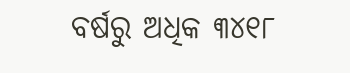ବର୍ଷରୁ ଅଧିକ ୩୪୧୮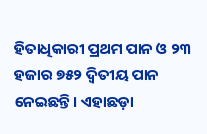ହିତାଧିକାରୀ ପ୍ରଥମ ପାନ ଓ ୨୩ ହଜାର ୭୫୨ ଦ୍ବିତୀୟ ପାନ ନେଇଛନ୍ତି। ଏହାଛଡ଼ା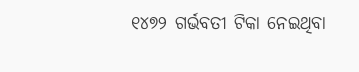୧୪୭୨ ଗର୍ଭବତୀ ଟିକା ନେଇଥିବା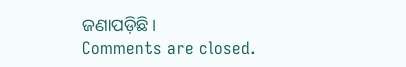ଜଣାପଡ଼ିଛି।
Comments are closed.